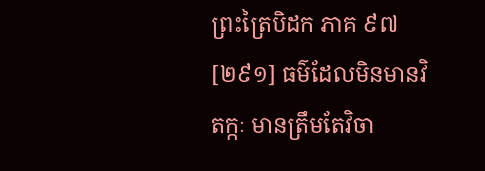ព្រះត្រៃបិដក ភាគ ៩៧
[២៩១] ធម៌ដែលមិនមានវិតក្កៈ មានត្រឹមតែវិចា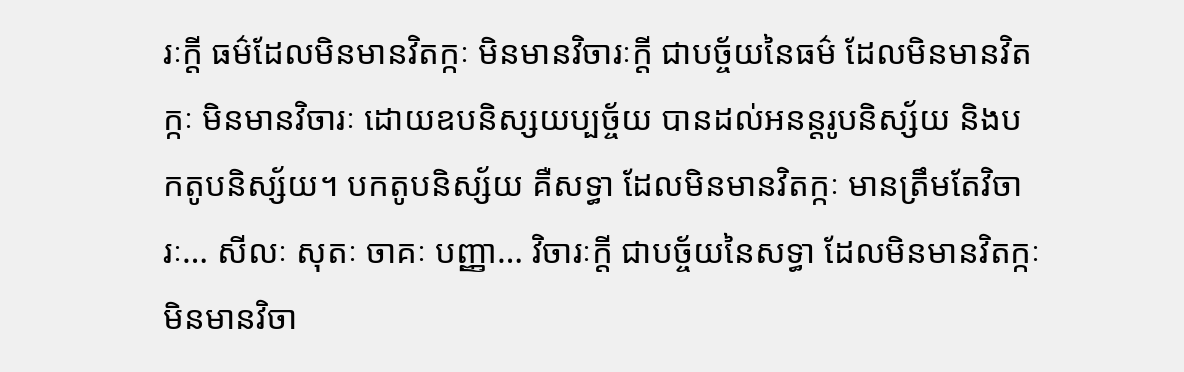រៈក្តី ធម៌ដែលមិនមានវិតក្កៈ មិនមានវិចារៈក្តី ជាបច្ច័យនៃធម៌ ដែលមិនមានវិតក្កៈ មិនមានវិចារៈ ដោយឧបនិស្សយប្បច្ច័យ បានដល់អនន្តរូបនិស្ស័យ និងបកតូបនិស្ស័យ។ បកតូបនិស្ស័យ គឺសទ្ធា ដែលមិនមានវិតក្កៈ មានត្រឹមតែវិចារៈ… សីលៈ សុតៈ ចាគៈ បញ្ញា… វិចារៈក្តី ជាបច្ច័យនៃសទ្ធា ដែលមិនមានវិតក្កៈ មិនមានវិចា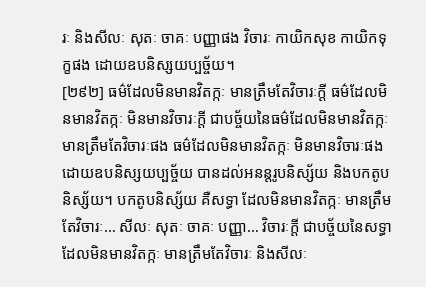រៈ និងសីលៈ សុតៈ ចាគៈ បញ្ញាផង វិចារៈ កាយិកសុខ កាយិកទុក្ខផង ដោយឧបនិស្សយប្បច្ច័យ។
[២៩២] ធម៌ដែលមិនមានវិតក្កៈ មានត្រឹមតែវិចារៈក្តី ធម៌ដែលមិនមានវិតក្កៈ មិនមានវិចារៈក្តី ជាបច្ច័យនៃធម៌ដែលមិនមានវិតក្កៈ មានត្រឹមតែវិចារៈផង ធម៌ដែលមិនមានវិតក្កៈ មិនមានវិចារៈផង ដោយឧបនិស្សយប្បច្ច័យ បានដល់អនន្តរូបនិស្ស័យ និងបកតូបនិស្ស័យ។ បកតូបនិស្ស័យ គឺសទ្ធា ដែលមិនមានវិតក្កៈ មានត្រឹមតែវិចារៈ… សីលៈ សុតៈ ចាគៈ បញ្ញា… វិចារៈក្តី ជាបច្ច័យនៃសទ្ធា ដែលមិនមានវិតក្កៈ មានត្រឹមតែវិចារៈ និងសីលៈ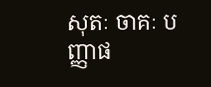សុតៈ ចាគៈ បញ្ញាផ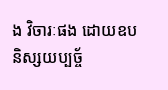ង វិចារៈផង ដោយឧបនិស្សយប្បច្ច័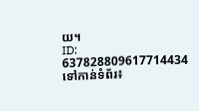យ។
ID: 637828809617714434
ទៅកាន់ទំព័រ៖